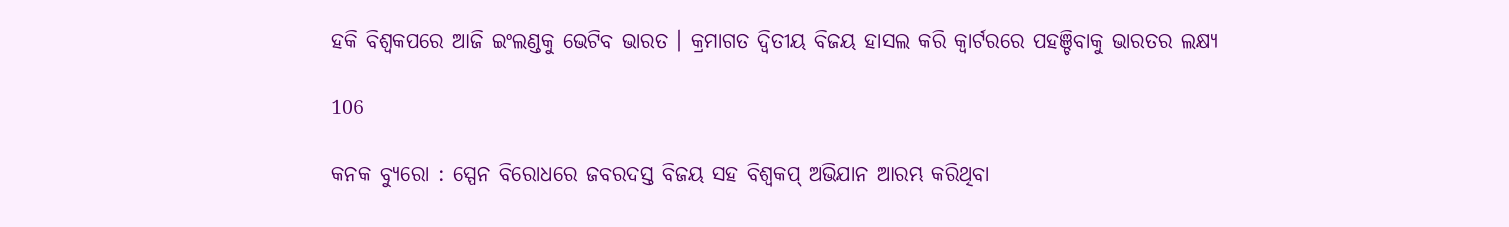ହକି ବିଶ୍ୱକପରେ ଆଜି ଇଂଲଣ୍ଡକୁ ଭେଟିବ ଭାରତ । କ୍ରମାଗତ ଦ୍ୱିତୀୟ ବିଜୟ ହାସଲ କରି କ୍ୱାର୍ଟରରେ ପହଞ୍ଚିବାକୁ ଭାରତର ଲକ୍ଷ୍ୟ

106

କନକ ବ୍ୟୁରୋ : ସ୍ପେନ ବିରୋଧରେ ଜବରଦସ୍ତ ବିଜୟ ସହ ବିଶ୍ୱକପ୍ ଅଭିଯାନ ଆରମ୍ଭ କରିଥିବା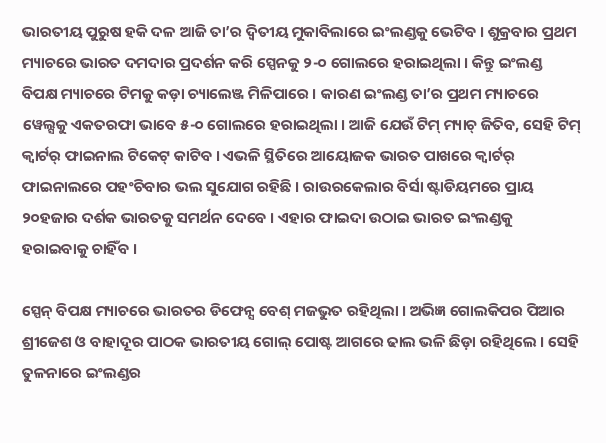ଭାରତୀୟ ପୁରୁଷ ହକି ଦଳ ଆଜି ତା’ର ଦ୍ୱିତୀୟ ମୁକାବିଲାରେ ଇଂଲଣ୍ଡକୁ ଭେଟିବ । ଶୁକ୍ରବାର ପ୍ରଥମ ମ୍ୟାଚରେ ଭାରତ ଦମଦାର ପ୍ରଦର୍ଶନ କରି ସ୍ପେନକୁ ୨-୦ ଗୋଲରେ ହରାଇଥିଲା । କିନ୍ତୁ ଇଂଲଣ୍ଡ ବିପକ୍ଷ ମ୍ୟାଚରେ ଟିମକୁ କଡ଼ା ଚ୍ୟାଲେଞ୍ଜ ମିଳିପାରେ । କାରଣ ଇଂଲଣ୍ଡ ତା’ର ପ୍ରଥମ ମ୍ୟାଚରେ ୱେଲ୍ସକୁ ଏକତରଫା ଭାବେ ୫-୦ ଗୋଲରେ ହରାଇଥିଲା । ଆଜି ଯେଉଁ ଟିମ୍ ମ୍ୟାଚ୍ ଜିତିବ, ସେହି ଟିମ୍ କ୍ୱାର୍ଟର୍ ଫାଇନାଲ ଟିକେଟ୍ କାଟିବ । ଏଭଳି ସ୍ଥିତିରେ ଆୟୋଜକ ଭାରତ ପାଖରେ କ୍ୱାର୍ଟର୍ ଫାଇନାଲରେ ପହଂଚିବାର ଭଲ ସୁଯୋଗ ରହିଛି । ରାଉରକେଲାର ବିର୍ସା ଷ୍ଟାଡିୟମରେ ପ୍ରାୟ ୨୦ହଜାର ଦର୍ଶକ ଭାରତକୁ ସମର୍ଥନ ଦେବେ । ଏହାର ଫାଇଦା ଉଠାଇ ଭାରତ ଇଂଲଣ୍ଡକୁ ହରାଇବାକୁ ଚାହିଁବ ।

ସ୍ପେନ୍ ବିପକ୍ଷ ମ୍ୟାଚରେ ଭାରତର ଡିଫେନ୍ସ ବେଶ୍ ମଜଭୁତ ରହିଥିଲା । ଅଭିଜ୍ଞ ଗୋଲକିପର ପିଆର ଶ୍ରୀଜେଶ ଓ ବାହାଦୂର ପାଠକ ଭାରତୀୟ ଗୋଲ୍ ପୋଷ୍ଟ ଆଗରେ ଢାଲ ଭଳି ଛିଡ଼ା ରହିଥିଲେ । ସେହି ତୁଳନାରେ ଇଂଲଣ୍ଡର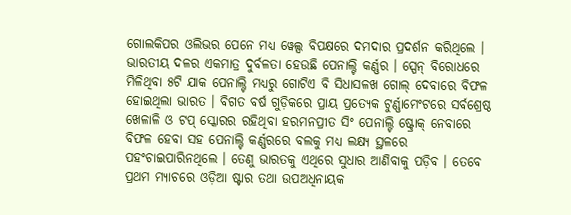ଗୋଲକିପର ଓଲିଭର ପେନେ ମଧ୍ୟ ୱେଲ୍ସ ବିପକ୍ଷରେ ଦମଦାର ପ୍ରଦର୍ଶନ କରିଥିଲେ । ଭାରତୀୟ ଦଳର ଏକମାତ୍ର ଦୁର୍ବଳତା ହେଉଛି ପେନାଲ୍ଟି କର୍ଣ୍ଣର । ସ୍ପେନ୍ ବିରୋଧରେ ମିଳିଥିବା ୫ଟି ଯାକ ପେନାଲ୍ଟି ମଧ୍ୟରୁ ଗୋଟିଏ ବି ସିଧାସଳଖ ଗୋଲ୍ ଦେବାରେ ବିଫଳ ହୋଇଥିଲା ଭାରତ । ବିଗତ ବର୍ଷ ଗୁଡ଼ିକରେ ପ୍ରାୟ ପ୍ରତ୍ୟେକ ଟୁର୍ଣ୍ଣାମେଂଟରେ ସର୍ବଶ୍ରେଷ୍ଠ ଖେଳାଳି ଓ ଟପ୍ ସ୍କୋରର ରହିଥିବା ହରମନପ୍ରୀତ ସିଂ ପେନାଲ୍ଟି ଷ୍ଟ୍ରୋକ୍ ନେବାରେ ବିଫଳ ହେବା ସହ ପେନାଲ୍ଟି କର୍ଣ୍ଣରରେ ବଲକୁ ମଧ୍ୟ ଲକ୍ଷ୍ୟ ସ୍ଥଳରେ ପହଂଚାଇପାରିନଥିଲେ । ତେଣୁ ଭାରତକୁ ଏଥିରେ ସୁଧାର ଆଣିବାକୁ ପଡ଼ିବ । ତେବେ ପ୍ରଥମ ମ୍ୟାଚରେ ଓଡ଼ିଆ ଷ୍ଟାର ତଥା ଉପଅଧିନାୟକ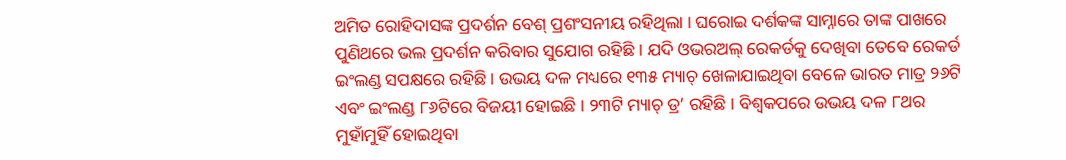ଅମିତ ରୋହିଦାସଙ୍କ ପ୍ରଦର୍ଶନ ବେଶ୍ ପ୍ରଶଂସନୀୟ ରହିଥିଲା । ଘରୋଇ ଦର୍ଶକଙ୍କ ସାମ୍ନାରେ ତାଙ୍କ ପାଖରେ ପୁଣିଥରେ ଭଲ ପ୍ରଦର୍ଶନ କରିବାର ସୁଯୋଗ ରହିଛି । ଯଦି ଓଭରଅଲ୍ ରେକର୍ଡକୁ ଦେଖିବା ତେବେ ରେକର୍ଡ ଇଂଲଣ୍ଡ ସପକ୍ଷରେ ରହିଛି । ଉଭୟ ଦଳ ମଧ୍ୟରେ ୧୩୫ ମ୍ୟାଚ୍ ଖେଳାଯାଇଥିବା ବେଳେ ଭାରତ ମାତ୍ର ୨୬ଟି ଏବଂ ଇଂଲଣ୍ଡ ୮୬ଟିରେ ବିଜୟୀ ହୋଇଛି । ୨୩ଟି ମ୍ୟାଚ୍ ଡ୍ର’ ରହିଛି । ବିଶ୍ୱକପରେ ଉଭୟ ଦଳ ୮ଥର ମୁହାଁମୁହିଁ ହୋଇଥିବା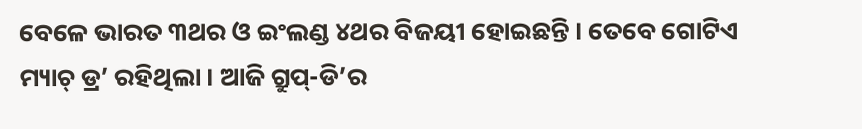ବେଳେ ଭାରତ ୩ଥର ଓ ଇଂଲଣ୍ଡ ୪ଥର ବିଜୟୀ ହୋଇଛନ୍ତି । ତେବେ ଗୋଟିଏ ମ୍ୟାଚ୍ ଡ୍ର’ ରହିଥିଲା । ଆଜି ଗ୍ରୁପ୍-ଡି’ର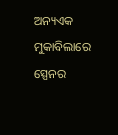ଅନ୍ୟଏକ ମୁକାବିଲାରେ ସ୍ପେନର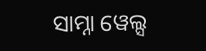ସାମ୍ନା ୱେଲ୍ସ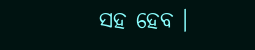ସହ ହେବ ।